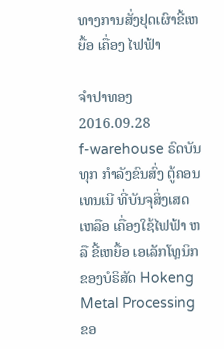ທາງການສັ່ງຢຸດເຜົາຂີ້ເຫຍື້ອ ເຄື່ອງ ໄຟຟ້າ

ຈໍາປາທອງ
2016.09.28
f-warehouse ຣົດບັນທຸກ ກໍາລັງຂົນສົ່ງ ຕູ້ຄອນເທນເນີ ທີ່ບັນຈຸສິ່ງເສດເຫລືອ ເຄື່ອງໃຊ້ໄຟຟ້າ ຫລື ຂີ້ເຫຍື້ອ ເອເລັກໂທຼນິກ ຂອງບໍຣິສັດ Hokeng Metal Processing ຂອ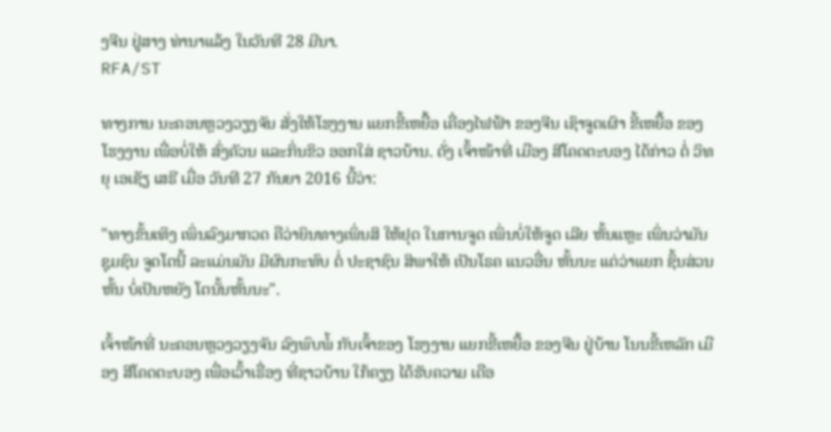ງຈີນ ຢູ່ສາງ ທ່ານາແລ້ງ ໃນວັນທີ 28 ມີນາ.
RFA/ST

ທາງການ ນະຄອນຫຼວງວຽງຈັນ ສັ່ງໃຫ້ໂຮງງານ ແຍກຂີ້ເຫຍື້ອ ເຄື່ອງໄຟຟ້າ ຂອງຈີນ ເຊົາຈູດເຜົາ ຂີ້ເຫຍື້ອ ຂອງ ໂຮງງານ ເພື່ອບໍ່ໃຫ້ ສົ່ງຄັວນ ແລະກິ່ນຂິວ ອອກໃສ່ ຊາວບ້ານ. ດັ່ງ ເຈົ້າໜ້າທີ່ ເມືອງ ສີໂຄດຕະບອງ ໄດ້ກ່າວ ຕໍ່ ວິທຍຸ ເອເຊັຽ ເສຣີ ເມື່ອ ວັນທີ 27 ກັນຍາ 2016 ນີ້ວ່າ:

"ທາງຂັ້ນເທິງ ເພິ່ນລົງມາກວດ ຄືວ່າຍິນທາງເພິ່ນສິ ໃຫ້ຢຸດ ໃນການຈູດ ເພິ່ນບໍ່ໃຫ້ຈູດ ເລີຍ ຫັ້ນແຫຼະ ເພິ່ນວ່າມັນ ຊຸມຊົນ ຈູດໂຕນີ້ ລະແມ່ນມັນ ມີຜົນກະທົບ ຕໍ່ ປະຊາຊົນ ສິພາໃຫ້ ເປັນໂຣຄ ແນວອື່ນ ຫັ້ນນະ ແຕ່ວ່າແຍກ ຊິ້ນສ່ວນຫັ້ນ ບໍ່ເປັນຫຍັງ ໂຕນັ້ນຫັ້ນນະ".

ເຈົ້າໜ້າທີ່ ນະຄອນຫຼວງວຽງຈັນ ລົງພົບພໍ້ ກັບເຈົ້າຂອງ ໂຮງງານ ແຍກຂີ້ເຫຍື້ອ ຂອງຈີນ ຢູ່ບ້ານ ໂນນຂີ້ເຫລັກ ເມືອງ ສີໂຄດຕະບອງ ເພື່ອເວົ້າເຣື່ອງ ທີ່ຊາວບ້ານ ໃກ້ຄຽງ ໄດ້ຮັບຄວາມ ເດືອ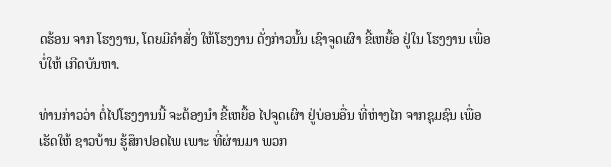ດຮ້ອນ ຈາກ ໂຮງງານ, ໂດຍມີຄຳສັ່ງ ໃຫ້ໂຮງງານ ດັ່ງກ່າວນັ້ນ ເຊົາຈູດເຜົາ ຂີ້ເຫຍື້ອ ຢູ່ໃນ ໂຮງງານ ເພື່ອບໍ່ໃຫ້ ເກີດບັນຫາ.

ທ່ານກ່າວວ່າ ຕໍ່ໄປໂຮງງານນີ້ ຈະຕ້ອງນຳ ຂີ້ເຫຍື້ອ ໄປຈູດເຜົາ ຢູ່ບ່ອນອື່ນ ທີ່ຫ່າງໄກ ຈາກຊຸມຊົນ ເພື່ອເຮັດໃຫ້ ຊາວບ້ານ ຮູ້ສຶກປອດໄພ ເພາະ ທີ່ຜ່ານມາ ພວກ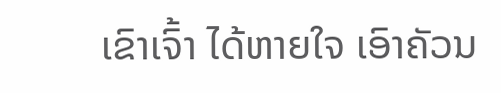ເຂົາເຈົ້າ ໄດ້ຫາຍໃຈ ເອົາຄັວນ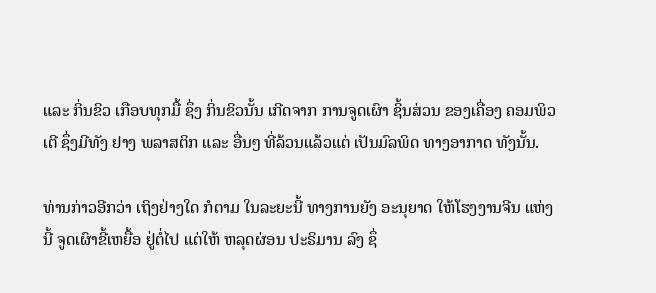ແລະ ກິ່ນຂິວ ເກືອບທຸກມື້ ຊຶ່ງ ກິ່ນຂິວນັ້ນ ເກີດຈາກ ການຈູດເຜົາ ຊິ້ນສ່ວນ ຂອງເຄື່ອງ ຄອມພິວເຕີ ຊຶ່ງມີທັງ ຢາງ ພລາສຕິກ ແລະ ອື່ນໆ ທີ່ລ້ວນແລ້ວແຕ່ ເປັນມົລພິດ ທາງອາກາດ ທັງນັ້ນ.

ທ່ານກ່າວອີກວ່າ ເຖິງຢ່າງໃດ ກໍຕາມ ໃນລະຍະນີ້ ທາງການຍັງ ອະນຸຍາດ ໃຫ້ໂຮງງານຈີນ ແຫ່ງນີ້ ຈູດເຜົາຂີ້ເຫຍື້ອ ຢູ່ຕໍ່ໄປ ແຕ່ໃຫ້ ຫລຸດຜ່ອນ ປະຣິມານ ລົງ ຊຶ່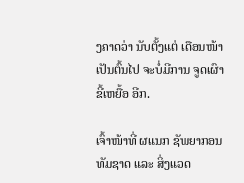ງຄາດວ່າ ນັບຕັ້ງແຕ່ ເດືອນໜ້າ ເປັນຕົ້ນໄປ ຈະບໍ່ມີການ ຈູດເຜົາ ຂີ້ເຫຍື້ອ ອີກ.

ເຈົ້າໜ້າທີ່ ຜແນກ ຊັພຍາກອນ ທັມຊາດ ແລະ ສິ່ງແວດ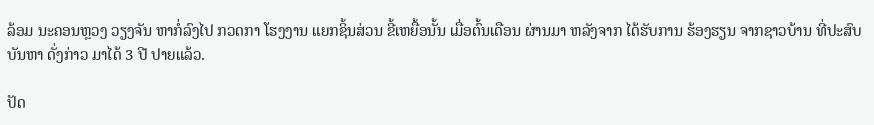ລ້ອມ ນະຄອນຫຼວງ ວຽງຈັນ ຫາກໍ່ລົງໄປ ກວດກາ ໂຮງງານ ແຍກຊິ້ນສ່ວນ ຂີ້ເຫຍື້ອນັ້ນ ເມື່ອຕົ້ນເດືອນ ຜ່ານມາ ຫລັງຈາກ ໄດ້ຮັບການ ຮ້ອງຮຽນ ຈາກຊາວບ້ານ ທີ່ປະສົບ ບັນຫາ ດັ່ງກ່າວ ມາໄດ້ 3 ປີ ປາຍແລ້ວ.

ປັດ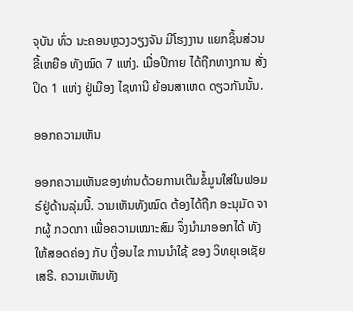ຈຸບັນ ທົ່ວ ນະຄອນຫຼວງວຽງຈັນ ມີໂຮງງານ ແຍກຊິ້ນສ່ວນ ຂີ້ເຫຍືອ ທັງໝົດ 7 ແຫ່ງ. ເມື່ອປີກາຍ ໄດ້ຖືກທາງການ ສັ່ງປິດ 1 ແຫ່ງ ຢູ່ເມືອງ ໄຊທານີ ຍ້ອນສາເຫດ ດຽວກັນນັ້ນ.

ອອກຄວາມເຫັນ

ອອກຄວາມເຫັນຂອງທ່ານດ້ວຍການເຕີມຂໍ້ມູນໃສ່ໃນຟອມຣ໌ຢູ່ດ້ານລຸ່ມນີ້. ວາມເຫັນທັງໝົດ ຕ້ອງໄດ້ຖືກ ອະນຸມັດ ຈາກຜູ້ ກວດກາ ເພື່ອຄວາມເໝາະສົມ ຈຶ່ງນໍາມາອອກໄດ້ ທັງໃຫ້ສອດຄ່ອງ ກັບ ເງື່ອນໄຂ ການນຳໃຊ້ ຂອງ ວິທຍຸເອເຊັຍເສຣີ. ຄວາມເຫັນທັງ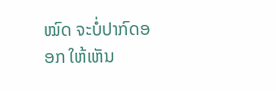ໝົດ ຈະບໍ່ປາກົດອອກ ໃຫ້ເຫັນ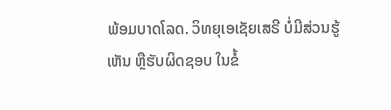ພ້ອມບາດໂລດ. ວິທຍຸເອເຊັຍເສຣີ ບໍ່ມີສ່ວນຮູ້ເຫັນ ຫຼືຮັບຜິດຊອບ ໃນຂໍ້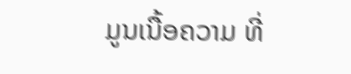ມູນເນື້ອຄວາມ ທີ່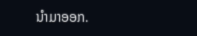ນໍາມາອອກ.